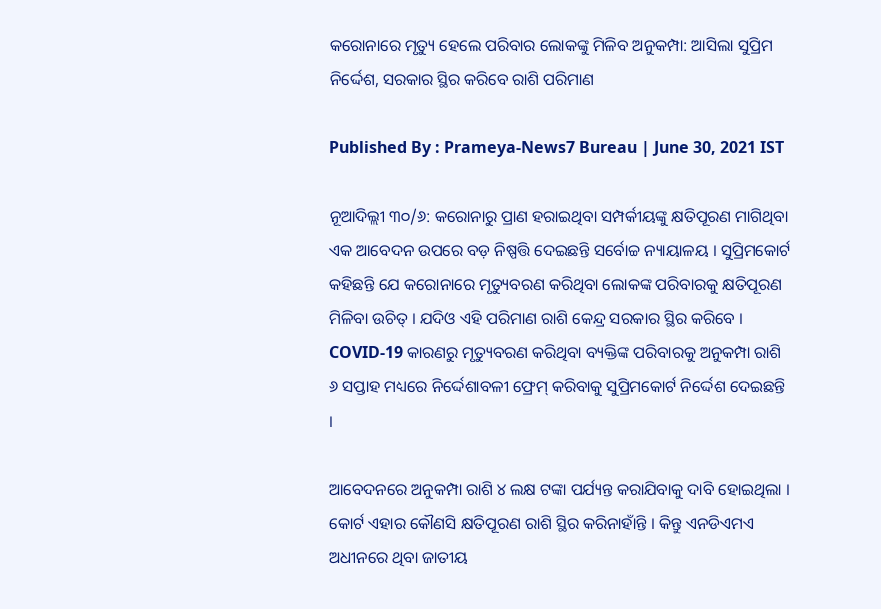କରୋନାରେ ମୃତ୍ୟୁ ହେଲେ ପରିବାର ଲୋକଙ୍କୁ ମିଳିବ ଅନୁକମ୍ପା: ଆସିଲା ସୁପ୍ରିମ ନିର୍ଦ୍ଦେଶ, ସରକାର ସ୍ଥିର କରିବେ ରାଶି ପରିମାଣ

Published By : Prameya-News7 Bureau | June 30, 2021 IST

ନୂଆଦିଲ୍ଲୀ ୩୦/୬: କରୋନାରୁ ପ୍ରାଣ ହରାଇଥିବା ସମ୍ପର୍କୀୟଙ୍କୁ କ୍ଷତିପୂରଣ ମାଗିଥିବା ଏକ ଆବେଦନ ଉପରେ ବଡ଼ ନିଷ୍ପତ୍ତି ଦେଇଛନ୍ତି ସର୍ବୋଚ୍ଚ ନ୍ୟାୟାଳୟ । ସୁପ୍ରିମକୋର୍ଟ କହିଛନ୍ତି ଯେ କରୋନାରେ ମୃତ୍ୟୁବରଣ କରିଥିବା ଲୋକଙ୍କ ପରିବାରକୁ କ୍ଷତିପୂରଣ ମିଳିବା ଉଚିତ୍ । ଯଦିଓ ଏହି ପରିମାଣ ରାଶି କେନ୍ଦ୍ର ସରକାର ସ୍ଥିର କରିବେ । COVID-19 କାରଣରୁ ମୃତ୍ୟୁବରଣ କରିଥିବା ବ୍ୟକ୍ତିଙ୍କ ପରିବାରକୁ ଅନୁକମ୍ପା ରାଶି ୬ ସପ୍ତାହ ମଧ୍ୟରେ ନିର୍ଦ୍ଦେଶାବଳୀ ଫ୍ରେମ୍ କରିବାକୁ ସୁପ୍ରିମକୋର୍ଟ ନିର୍ଦ୍ଦେଶ ଦେଇଛନ୍ତି ।

ଆବେଦନରେ ଅନୁକମ୍ପା ରାଶି ୪ ଲକ୍ଷ ଟଙ୍କା ପର୍ଯ୍ୟନ୍ତ କରାଯିବାକୁ ଦାବି ହୋଇଥିଲା । କୋର୍ଟ ଏହାର କୌଣସି କ୍ଷତିପୂରଣ ରାଶି ସ୍ଥିର କରିନାହାଁନ୍ତି । କିନ୍ତୁ ଏନଡିଏମଏ ଅଧୀନରେ ଥିବା ଜାତୀୟ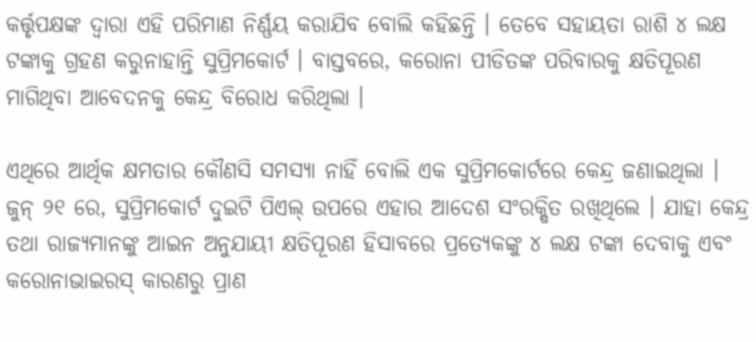କର୍ତ୍ତୃପକ୍ଷଙ୍କ ଦ୍ୱାରା ଏହି ପରିମାଣ ନିର୍ଣ୍ଣୟ କରାଯିବ ବୋଲି କହିଛନ୍ତି । ତେବେ ସହାୟତା ରାଶି ୪ ଲକ୍ଷ ଟଙ୍କାକୁ ଗ୍ରହଣ କରୁନାହାନ୍ତି ସୁପ୍ରିମକୋର୍ଟ । ବାସ୍ତବରେ, କରୋନା ପୀଡିତଙ୍କ ପରିବାରକୁ କ୍ଷତିପୂରଣ ମାଗିଥିବା ଆବେଦନକୁ କେନ୍ଦ୍ର ବିରୋଧ କରିଥିଲା ।

ଏଥିରେ ଆର୍ଥିକ କ୍ଷମତାର କୌଣସି ସମସ୍ୟା ନାହିଁ ବୋଲି ଏକ ସୁପ୍ରିମକୋର୍ଟରେ କେନ୍ଦ୍ର ଜଣାଇଥିଲା । ଜୁନ୍ ୨୧ ରେ, ସୁପ୍ରିମକୋର୍ଟ ଦୁଇଟି ପିଏଲ୍ ଉପରେ ଏହାର ଆଦେଶ ସଂରକ୍ଷିତ ରଖିଥିଲେ । ଯାହା କେନ୍ଦ୍ର ତଥା ରାଜ୍ୟମାନଙ୍କୁ ଆଇନ ଅନୁଯାୟୀ କ୍ଷତିପୂରଣ ହିସାବରେ ପ୍ରତ୍ୟେକଙ୍କୁ ୪ ଲକ୍ଷ ଟଙ୍କା ଦେବାକୁ ଏବଂ କରୋନାଭାଇରସ୍ କାରଣରୁ ପ୍ରାଣ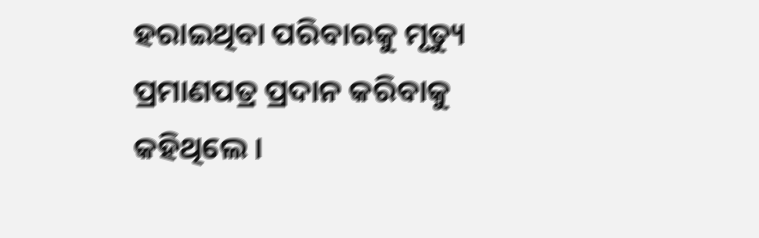ହରାଇଥିବା ପରିବାରକୁ ମୃତ୍ୟୁ ପ୍ରମାଣପତ୍ର ପ୍ରଦାନ କରିବାକୁ କହିଥିଲେ ।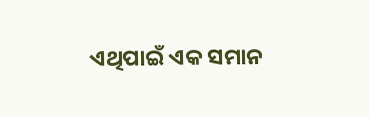ଏଥିପାଇଁ ଏକ ସମାନ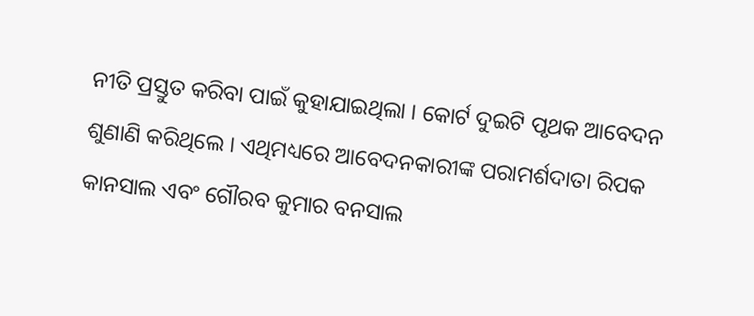ନୀତି ପ୍ରସ୍ତୁତ କରିବା ପାଇଁ କୁହାଯାଇଥିଲା । କୋର୍ଟ ଦୁଇଟି ପୃଥକ ଆବେଦନ ଶୁଣାଣି କରିଥିଲେ । ଏଥିମଧ୍ୟରେ ଆବେଦନକାରୀଙ୍କ ପରାମର୍ଶଦାତା ରିପକ କାନସାଲ ଏବଂ ଗୌରବ କୁମାର ବନସାଲ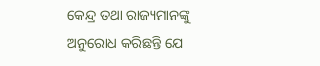କେନ୍ଦ୍ର ତଥା ରାଜ୍ୟମାନଙ୍କୁ ଅନୁରୋଧ କରିଛନ୍ତି ଯେ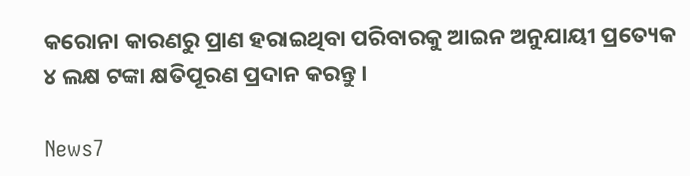କରୋନା କାରଣରୁ ପ୍ରାଣ ହରାଇଥିବା ପରିବାରକୁ ଆଇନ ଅନୁଯାୟୀ ପ୍ରତ୍ୟେକ ୪ ଲକ୍ଷ ଟଙ୍କା କ୍ଷତିପୂରଣ ପ୍ରଦାନ କରନ୍ତୁ ।

News7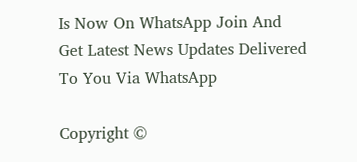Is Now On WhatsApp Join And Get Latest News Updates Delivered To You Via WhatsApp

Copyright ©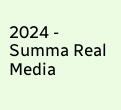2024 - Summa Real Media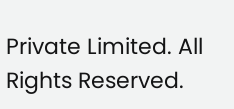Private Limited. All Rights Reserved.